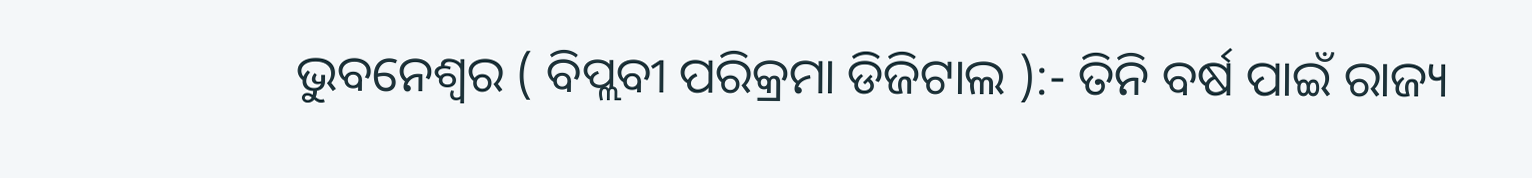ଭୁବନେଶ୍ୱର ( ବିପ୍ଲବୀ ପରିକ୍ରମା ଡିଜିଟାଲ ):- ତିନି ବର୍ଷ ପାଇଁ ରାଜ୍ୟ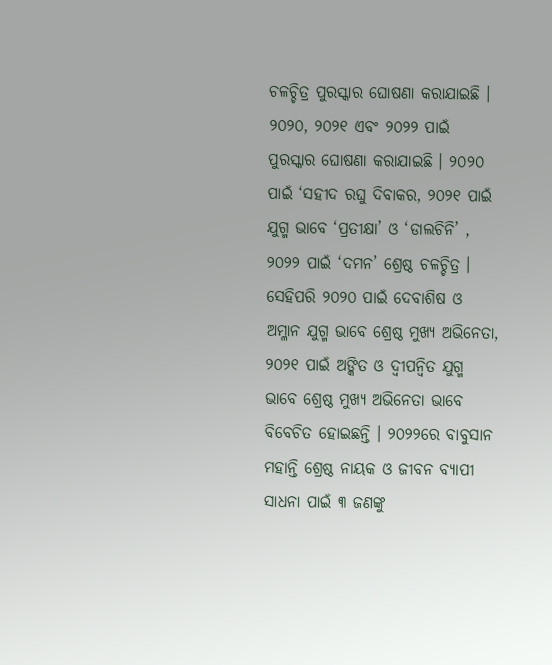ଚଳଚ୍ଚିତ୍ର ପୁରସ୍କାର ଘୋଷଣା କରାଯାଇଛି । ୨୦୨୦, ୨୦୨୧ ଏବଂ ୨୦୨୨ ପାଇଁ ପୁରସ୍କାର ଘୋଷଣା କରାଯାଇଛି । ୨୦୨୦ ପାଇଁ ‘ସହୀଦ ରଘୁ ଦିବାକର, ୨୦୨୧ ପାଇଁ ଯୁଗ୍ମ ଭାବେ ‘ପ୍ରତୀକ୍ଷା’ ଓ ‘ଡାଲଚିନି’ , ୨୦୨୨ ପାଇଁ ‘ଦମନ’ ଶ୍ରେଷ୍ଠ ଚଳଚ୍ଚିତ୍ର । ସେହିପରି ୨୦୨୦ ପାଇଁ ଦେବାଶିଷ ଓ ଅମ୍ଳାନ ଯୁଗ୍ମ ଭାବେ ଶ୍ରେଷ୍ଠ ମୁଖ୍ୟ ଅଭିନେତା, ୨୦୨୧ ପାଇଁ ଅଙ୍କିତ ଓ ଦ୍ବୀପନ୍ବିତ ଯୁଗ୍ମ ଭାବେ ଶ୍ରେଷ୍ଠ ମୁଖ୍ୟ ଅଭିନେତା ଭାବେ ବିବେଚିତ ହୋଇଛନ୍ତି । ୨୦୨୨ରେ ବାବୁସାନ ମହାନ୍ତି ଶ୍ରେଷ୍ଠ ନାୟକ ଓ ଜୀବନ ବ୍ୟାପୀ ସାଧନା ପାଇଁ ୩ ଜଣଙ୍କୁ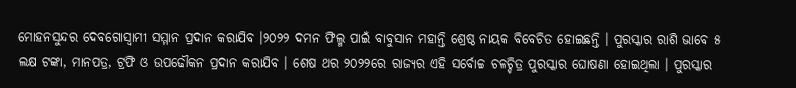ମୋହନସୁନ୍ଦର ଦେବଗୋସ୍ୱାମୀ ସମ୍ମାନ ପ୍ରଦାନ କରାଯିବ ।୨୦୨୨ ଦମନ ଫିଲ୍ମ ପାଇଁ ବାବୁସାନ ମହାନ୍ତି ଶ୍ରେଷ୍ଠ ନାୟକ ବିବେଚିତ ହୋଇଛନ୍ତି । ପୁରସ୍କାର ରାଶି ଭାବେ ୫ ଲକ୍ଷ ଟଙ୍କା, ମାନପତ୍ର, ଟ୍ରଫି ଓ ଉପଢୌକନ ପ୍ରଦାନ କରାଯିବ । ଶେଷ ଥର ୨୦୨୨ରେ ରାଜ୍ୟର ଏହି ସର୍ବୋଚ୍ଚ ଚଳଚ୍ଚିତ୍ର ପୁରସ୍କାର ଘୋଷଣା ହୋଇଥିଲା । ପୁରସ୍କାର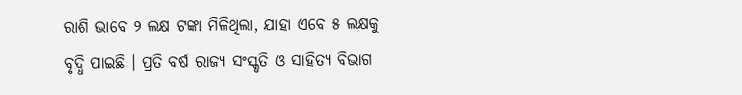ରାଶି ଭାବେ ୨ ଲକ୍ଷ ଟଙ୍କା ମିଳିଥିଲା, ଯାହା ଏବେ ୫ ଲକ୍ଷକୁ ବୃଦ୍ଧି ପାଇଛି । ପ୍ରତି ବର୍ଷ ରାଜ୍ୟ ସଂସ୍କୃତି ଓ ସାହିତ୍ୟ ବିଭାଗ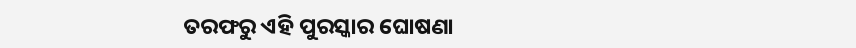ତରଫରୁ ଏହି ପୁରସ୍କାର ଘୋଷଣା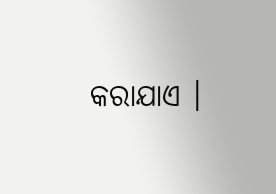କରାଯାଏ ।